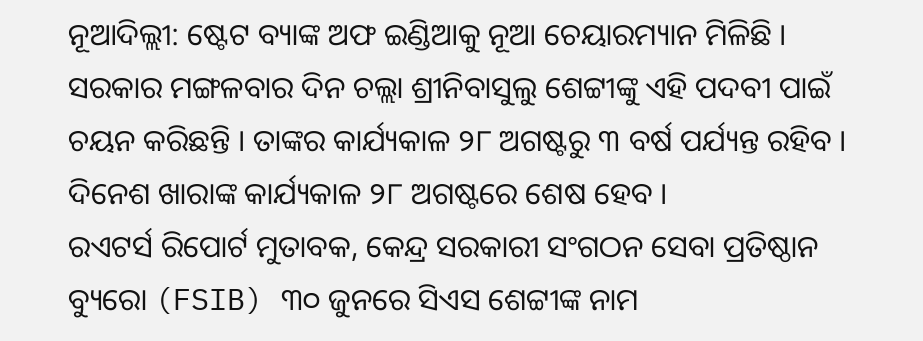ନୂଆଦିଲ୍ଲୀ: ଷ୍ଟେଟ ବ୍ୟାଙ୍କ ଅଫ ଇଣ୍ଡିଆକୁ ନୂଆ ଚେୟାରମ୍ୟାନ ମିଳିଛି । ସରକାର ମଙ୍ଗଳବାର ଦିନ ଚଲ୍ଲା ଶ୍ରୀନିବାସୁଲୁ ଶେଟ୍ଟୀଙ୍କୁ ଏହି ପଦବୀ ପାଇଁ ଚୟନ କରିଛନ୍ତି । ତାଙ୍କର କାର୍ଯ୍ୟକାଳ ୨୮ ଅଗଷ୍ଟରୁ ୩ ବର୍ଷ ପର୍ଯ୍ୟନ୍ତ ରହିବ । ଦିନେଶ ଖାରାଙ୍କ କାର୍ଯ୍ୟକାଳ ୨୮ ଅଗଷ୍ଟରେ ଶେଷ ହେବ ।
ରଏଟର୍ସ ରିପୋର୍ଟ ମୁତାବକ, କେନ୍ଦ୍ର ସରକାରୀ ସଂଗଠନ ସେବା ପ୍ରତିଷ୍ଠାନ ବ୍ୟୁରୋ (FSIB) ୩୦ ଜୁନରେ ସିଏସ ଶେଟ୍ଟୀଙ୍କ ନାମ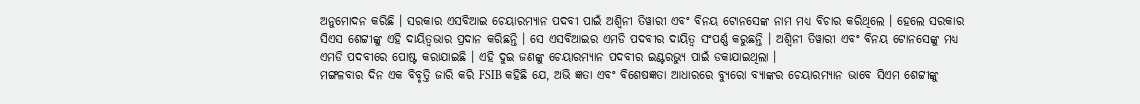ଅନୁମୋଦନ କରିଛି । ସରକାର ଏସବିଆଇ ଚେୟାରମ୍ୟାନ ପଦବୀ ପାଇଁ ଅଶ୍ୱିନୀ ତିୱାରୀ ଏବଂ ବିନୟ ଟୋନସେଙ୍କ ନାମ ମଧ୍ୟ ବିଚାର କରିଥିଲେ । ହେଲେ ସରକାର ସିଏସ ଶେଟ୍ଟୀଙ୍କୁ ଏହି ଦାୟିତ୍ୱଭାର ପ୍ରଦାନ କରିଛନ୍ତି । ସେ ଏସବିଆଇର ଏମଡି ପଦବୀର ଦାୟିତ୍ୱ ସଂପର୍ଣ୍ଣ କରୁଛନ୍ତି । ଅଶ୍ୱିନୀ ତିୱାରୀ ଏବଂ ବିନୟ ଟୋନସେଙ୍କୁ ମଧ୍ୟ ଏମଡି ପଦବୀରେ ପୋଷ୍ଟ କରାଯାଇଛି । ଏହି ଦୁଇ ଜଣଙ୍କୁ ଚେୟାରମ୍ୟାନ ପଦବୀର ଇଣ୍ଟରଭ୍ୟୁ ପାଇଁ ଡକାଯାଇଥିଲା ।
ମଙ୍ଗଳବାର ଦିନ ଏକ ବିବୃତ୍ତି ଜାରି କରି FSIB କହିଛି ଯେ, ଅଭି ଜ୍ଞତା ଏବଂ ବିଶେଷଜ୍ଞତା ଆଧାରରେ ବ୍ୟୁରୋ ବ୍ୟାଙ୍କର ଚେୟାରମ୍ୟାନ ଭାବେ ସିଏମ ଶେଟ୍ଟୀଙ୍କୁ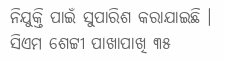ନିଯୁକ୍ତି ପାଇଁ ସୁପାରିଶ କରାଯାଇଛି । ସିଏମ ଶେଟ୍ଟୀ ପାଖାପାଖି ୩୫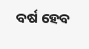ବର୍ଷ ହେବ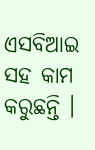ଏସବିଆଇ ସହ କାମ କରୁଛନ୍ତି ।